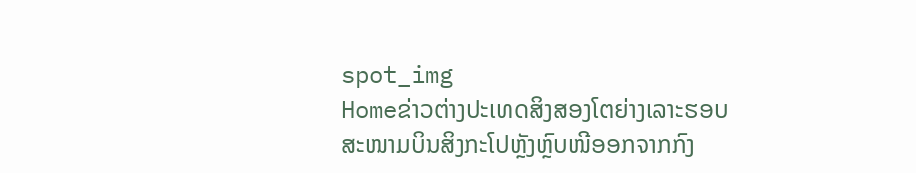spot_img
Homeຂ່າວຕ່າງປະເທດສິງສອງໂຕຍ່າງເລາະຮອບສະໜາມບິນສິງກະໂປຫຼັງຫຼົບໜີອອກຈາກກົງ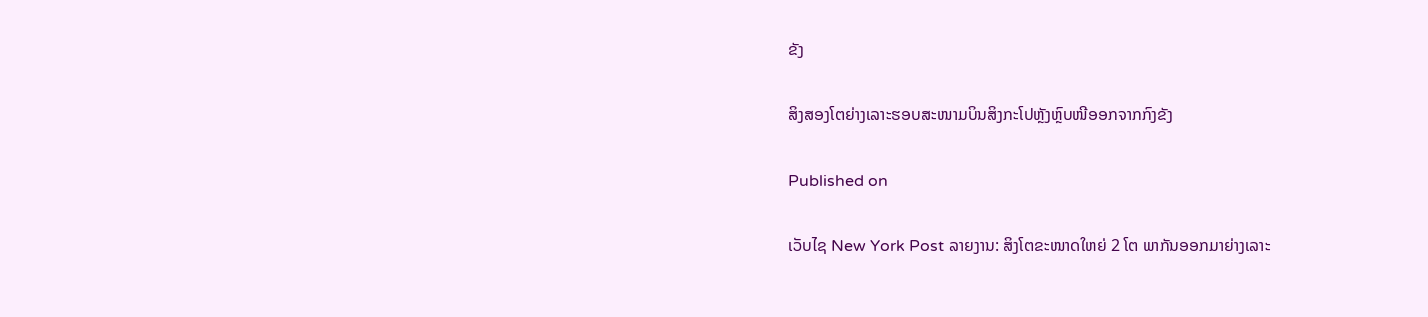ຂັງ

ສິງສອງໂຕຍ່າງເລາະຮອບສະໜາມບິນສິງກະໂປຫຼັງຫຼົບໜີອອກຈາກກົງຂັງ

Published on

ເວັບໄຊ New York Post ລາຍງານ: ສິງໂຕຂະໜາດໃຫຍ່ 2 ໂຕ ພາກັນອອກມາຍ່າງເລາະ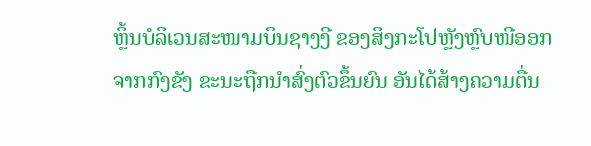ຫຼິ້ນບໍລິເວນສະໜາມບິນຊາງງີ ຂອງສິງກະໂປຫຼັງຫຼົບໜີອອກຈາກກົງຂັງ ຂະນະຖືກນຳສົ່ງຕົວຂຶ້ນຍົນ ອັນໄດ້ສ້າງຄວາມຕື່ນ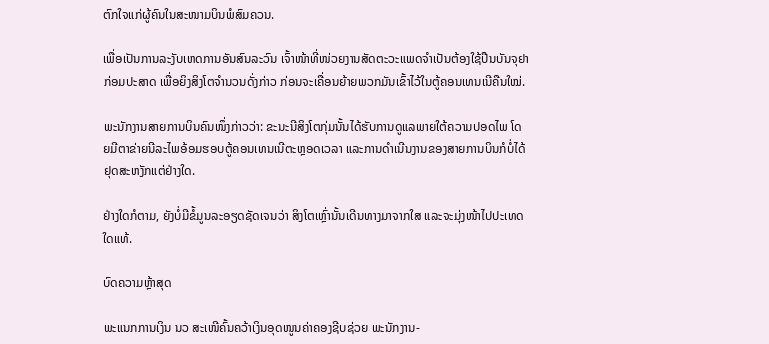ຕົກໃຈແກ່ຜູ້ຄົນໃນສະໜາມບິນພໍສົມຄວນ.

ເພື່ອເປັນການລະງັບເຫດການອັນສົນລະວົນ ເຈົ້າໜ້າທີ່ໜ່ວຍງານສັດຕະວະແພດຈຳເປັນຕ້ອງໃຊ້ປືນບັນຈຸຢາກ່ອມປະສາດ ເພື່ອຍິງສິງໂຕຈຳນວນດັ່ງກ່າວ ກ່ອນຈະເຄື່ອນຍ້າຍພວກມັນເຂົ້າໄວ້ໃນຕູ້ຄອນເທນເນີຄືນໃໝ່.

ພະນັກງານສາຍການບິນຄົນໜຶ່ງກ່າວວ່າ: ຂະນະນີສິງໂຕກຸ່ມນັ້ນໄດ້ຮັບການດູແລພາຍໃຕ້ຄວາມປອດໄພ ໂດຍມີຕາຂ່າຍນີລະໄພອ້ອມຮອບຕູ້ຄອນເທນເນີຕະຫຼອດເວລາ ແລະການດຳເນີນງານຂອງສາຍການບິນກໍບໍ່ໄດ້ຢຸດສະຫງັກແຕ່ຢ່າງໃດ.

ຢ່າງໃດກໍຕາມ, ຍັງບໍ່ມີຂໍ້ມູນລະອຽດຊັດເຈນວ່າ ສິງໂຕເຫຼົ່ານັ້ນເດີນທາງມາຈາກໃສ ແລະຈະມຸ່ງໜ້າໄປປະເທດໃດແທ້.

ບົດຄວາມຫຼ້າສຸດ

ພະແນກການເງິນ ນວ ສະເໜີຄົ້ນຄວ້າເງິນອຸດໜູນຄ່າຄອງຊີບຊ່ວຍ ພະນັກງານ-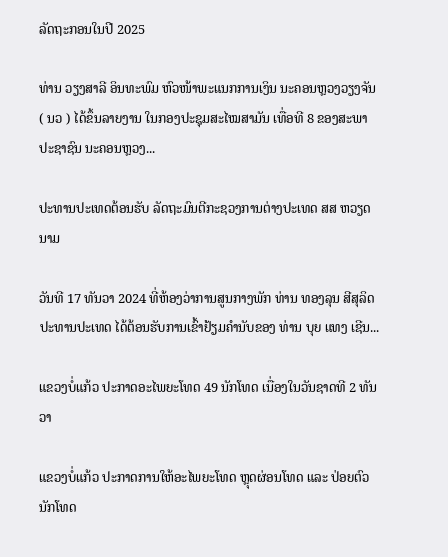ລັດຖະກອນໃນປີ 2025

ທ່ານ ວຽງສາລີ ອິນທະພົມ ຫົວໜ້າພະແນກການເງິນ ນະຄອນຫຼວງວຽງຈັນ ( ນວ ) ໄດ້ຂຶ້ນລາຍງານ ໃນກອງປະຊຸມສະໄໝສາມັນ ເທື່ອທີ 8 ຂອງສະພາປະຊາຊົນ ນະຄອນຫຼວງ...

ປະທານປະເທດຕ້ອນຮັບ ລັດຖະມົນຕີກະຊວງການຕ່າງປະເທດ ສສ ຫວຽດນາມ

ວັນທີ 17 ທັນວາ 2024 ທີ່ຫ້ອງວ່າການສູນກາງພັກ ທ່ານ ທອງລຸນ ສີສຸລິດ ປະທານປະເທດ ໄດ້ຕ້ອນຮັບການເຂົ້າຢ້ຽມຄຳນັບຂອງ ທ່ານ ບຸຍ ແທງ ເຊີນ...

ແຂວງບໍ່ແກ້ວ ປະກາດອະໄພຍະໂທດ 49 ນັກໂທດ ເນື່ອງໃນວັນຊາດທີ 2 ທັນວາ

ແຂວງບໍ່ແກ້ວ ປະກາດການໃຫ້ອະໄພຍະໂທດ ຫຼຸດຜ່ອນໂທດ ແລະ ປ່ອຍຕົວນັກໂທດ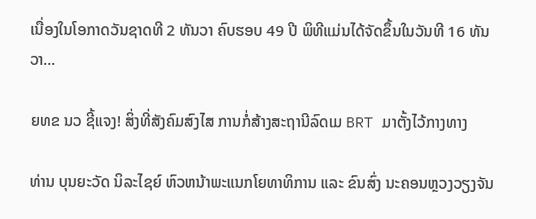ເນື່ອງໃນໂອກາດວັນຊາດທີ 2 ທັນວາ ຄົບຮອບ 49 ປີ ພິທີແມ່ນໄດ້ຈັດຂຶ້ນໃນວັນທີ 16 ທັນວາ...

ຍທຂ ນວ ຊີ້ແຈງ! ສິ່ງທີ່ສັງຄົມສົງໄສ ການກໍ່ສ້າງສະຖານີລົດເມ BRT ມາຕັ້ງໄວ້ກາງທາງ

ທ່ານ ບຸນຍະວັດ ນິລະໄຊຍ໌ ຫົວຫນ້າພະແນກໂຍທາທິການ ແລະ ຂົນສົ່ງ ນະຄອນຫຼວງວຽງຈັນ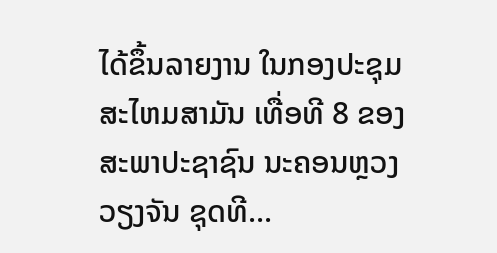ໄດ້ຂຶ້ນລາຍງານ ໃນກອງປະຊຸມສະໄຫມສາມັນ ເທື່ອທີ 8 ຂອງສະພາປະຊາຊົນ ນະຄອນຫຼວງວຽງຈັນ ຊຸດທີ...